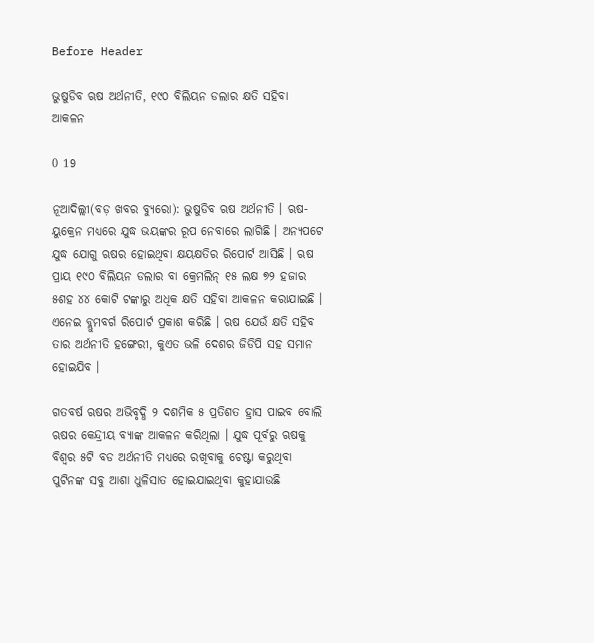Before Header

ଭୁଷୁଡିବ ଋଷ ଅର୍ଥନୀତି, ୧୯୦ ବିଲିୟନ ଡଲାର କ୍ଷତି ସହିବା ଆକଳନ

0 19

ନୂଆଦିଲ୍ଲୀ(ବଡ଼ ଖବର ବ୍ୟୁରୋ): ଭୁଷୁଡିବ ଋଷ ଅର୍ଥନୀତି । ଋଷ-ୟୁକ୍ରେନ ମଧ୍ୟରେ ଯୁଦ୍ଧ ଭୟଙ୍କର ରୂପ ନେବାରେ ଲାଗିଛି । ଅନ୍ୟପଟେ ଯୁଦ୍ଧ ଯୋଗୁ ଋଷର ହୋଇଥିବା କ୍ଷୟକ୍ଷତିର ରିପୋର୍ଟ ଆସିଛି । ଋଷ ପ୍ରାୟ ୧୯୦ ବିଲିୟନ ଡଲାର ବା କ୍ରେମଲିନ୍ ୧୫ ଲକ୍ଷ ୭୨ ହଜାର ୫ଶହ ୪୪ କୋଟି ଟଙ୍କାରୁ ଅଧିକ କ୍ଷତି ସହିବା ଆକଳନ କରାଯାଇଛି । ଏନେଇ ବ୍ଲୁମବର୍ଗ ରିପୋର୍ଟ ପ୍ରକାଶ କରିଛି । ଋଷ ଯେଉଁ କ୍ଷତି ସହିବ ତାର ଅର୍ଥନୀତି ହଙ୍ଗେରୀ, କୁଏତ ଭଳି ଦେଶର ଜିଡିପି ସହ ସମାନ ହୋଇଯିବ ।

ଗତବର୍ଷ ଋଷର ଅଭିବୃଦ୍ଧି ୨ ଦଶମିକ ୫ ପ୍ରତିଶତ ହ୍ରାସ ପାଇବ ବୋଲି ଋଷର କେନ୍ଦ୍ରୀୟ ବ୍ୟାଙ୍କ ଆକଳନ କରିଥିଲା । ଯୁଦ୍ଧ ପୂର୍ବରୁ ଋଷକୁ ବିଶ୍ୱର ୫ଟି ବଡ ଅର୍ଥନୀତି ମଧ୍ୟରେ ରଖିବାକୁ ଚେଷ୍ଟା କରୁଥିବା ପୁଟିନଙ୍କ ସବୁ ଆଶା ଧୁଳିସାତ ହୋଇଯାଇଥିବା କୁହାଯାଉଛି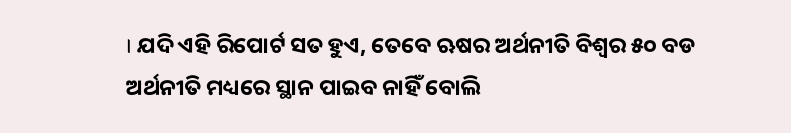। ଯଦି ଏହି ରିପୋର୍ଟ ସତ ହୁଏ, ତେବେ ଋଷର ଅର୍ଥନୀତି ବିଶ୍ୱର ୫୦ ବଡ ଅର୍ଥନୀତି ମଧ୍ୟରେ ସ୍ଥାନ ପାଇବ ନାହିଁ ବୋଲି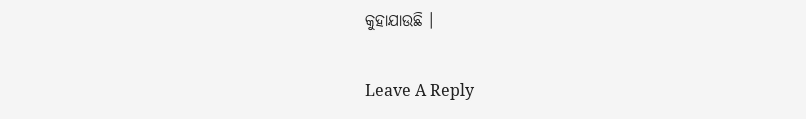କୁହାଯାଉଛି ।

Leave A Reply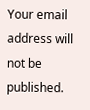Your email address will not be published.